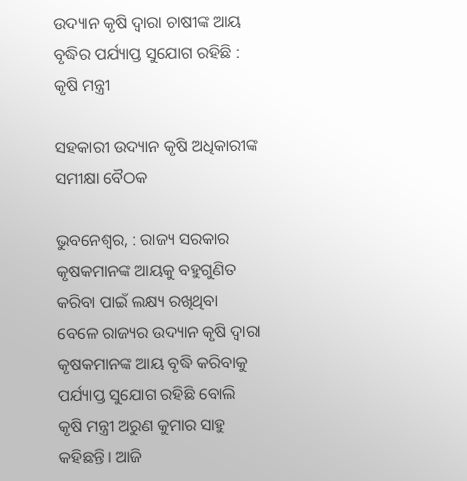ଉଦ୍ୟାନ କୃଷି ଦ୍ବାରା ଚାଷୀଙ୍କ ଆୟ ବୃଦ୍ଧିର ପର୍ଯ୍ୟାପ୍ତ ସୁଯୋଗ ରହିଛି : କୃଷି ମନ୍ତ୍ରୀ

ସହକାରୀ ଉଦ୍ୟାନ କୃଷି ଅଧିକାରୀଙ୍କ ସମୀକ୍ଷା ବୈଠକ

ଭୁବନେଶ୍ବର, : ରାଜ୍ୟ ସରକାର କୃଷକମାନଙ୍କ ଆୟକୁ ବହୁଗୁଣିତ କରିବା ପାଇଁ ଲକ୍ଷ୍ୟ ରଖିଥିବା ବେଳେ ରାଜ୍ୟର ଉଦ୍ୟାନ କୃଷି ଦ୍ବାରା କୃଷକମାନଙ୍କ ଆୟ ବୃଦ୍ଧି କରିବାକୁ ପର୍ଯ୍ୟାପ୍ତ ସୁଯୋଗ ରହିଛି ବୋଲି କୃଷି ମନ୍ତ୍ରୀ ଅରୁଣ କୁମାର ସାହୁ କହିଛନ୍ତି। ଆଜି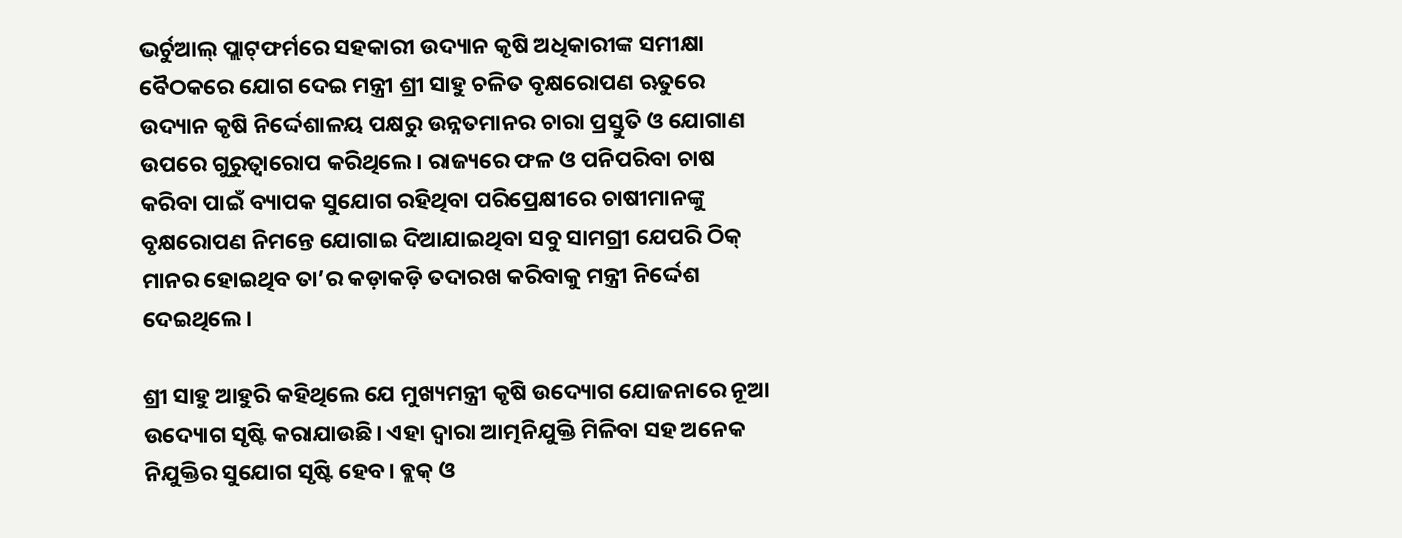ଭର୍ଚୁଆଲ୍‌ ପ୍ଲାଟ୍‌ଫର୍ମରେ ସହକାରୀ ଉଦ୍ୟାନ କୃଷି ଅଧିକାରୀଙ୍କ ସମୀକ୍ଷା ବୈଠକରେ ଯୋଗ ଦେଇ ମନ୍ତ୍ରୀ ଶ୍ରୀ ସାହୁ ଚଳିତ ବୃକ୍ଷରୋପଣ ଋତୁରେ ଉଦ୍ୟାନ କୃଷି ନିର୍ଦ୍ଦେଶାଳୟ ପକ୍ଷରୁ ଉନ୍ନତମାନର ଚାରା ପ୍ରସ୍ତୁତି ଓ ଯୋଗାଣ ଉପରେ ଗୁରୁତ୍ବାରୋପ କରିଥିଲେ। ରାଜ୍ୟରେ ଫଳ ଓ ପନିପରିବା ଚାଷ କରିବା ପାଇଁ ବ୍ୟାପକ ସୁଯୋଗ ରହିଥିବା ପରିପ୍ରେକ୍ଷୀରେ ଚାଷୀମାନଙ୍କୁ ବୃକ୍ଷରୋପଣ ନିମନ୍ତେ ଯୋଗାଇ ଦିଆଯାଇଥିବା ସବୁ ସାମଗ୍ରୀ ଯେପରି ଠିକ୍ ମାନର ହୋଇଥିବ ତା’ର କଡ଼ାକଡ଼ି ତଦାରଖ କରିବାକୁ ମନ୍ତ୍ରୀ ନିର୍ଦ୍ଦେଶ ଦେଇଥିଲେ।

ଶ୍ରୀ ସାହୁ ଆହୁରି କହିଥିଲେ ଯେ ମୁଖ୍ୟମନ୍ତ୍ରୀ କୃଷି ଉଦ୍ୟୋଗ ଯୋଜନାରେ ନୂଆ ଉଦ୍ୟୋଗ ସୃଷ୍ଟି କରାଯାଉଛି। ଏହା ଦ୍ବାରା ଆତ୍ମନିଯୁକ୍ତି ମିଳିବ‌ା ସହ ଅନେକ ନିଯୁକ୍ତିର ସୁଯୋଗ ସୃଷ୍ଟି ହେବ। ବ୍ଲକ୍ ଓ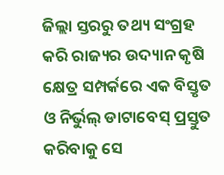ଜିଲ୍ଲା ସ୍ତରରୁ ତଥ୍ୟ ସଂଗ୍ରହ କରି ରାଜ୍ୟର ଉଦ୍ୟାନ କୃଷି କ୍ଷେତ୍ର ସମ୍ପର୍କରେ ଏକ ବିସ୍ତୃତ ଓ ନିର୍ଭୁଲ୍‌ ଡାଟାବେସ୍ ପ୍ରସ୍ତୁତ କରିବାକୁ ସେ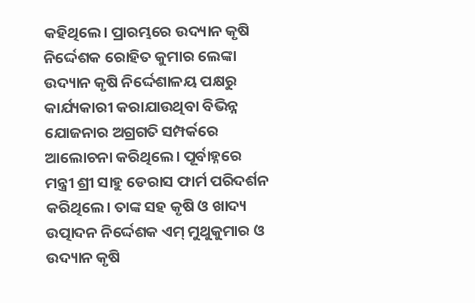କହିଥିଲେ। ପ୍ରାରମ୍ଭରେ ଉଦ୍ୟାନ କୃଷି ନିର୍ଦ୍ଦେଶକ ରୋହିତ କୁମାର ଲେଙ୍କା ଉଦ୍ୟାନ କୃଷି ନିର୍ଦ୍ଦେଶାଳୟ ପକ୍ଷରୁ କାର୍ଯ୍ୟକାରୀ କରାଯାଉଥିବା ବିଭିନ୍ନ ଯୋଜନାର ଅଗ୍ରଗତି ସମ୍ପର୍କରେ ଆଲୋଚନା କରିଥିଲେ। ପୂର୍ବାହ୍ନରେ ମନ୍ତ୍ରୀ ଶ୍ରୀ ସାହୁ ଡେରାସ ଫାର୍ମ ପରିଦର୍ଶନ କରିଥିଲେ। ତାଙ୍କ ସହ କୃଷି ଓ ଖାଦ୍ୟ ଉତ୍ପାଦନ ନିର୍ଦ୍ଦେଶକ ଏମ୍ ମୁଥୁକୁମାର ଓ ଉଦ୍ୟାନ କୃଷି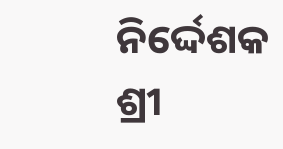ନିର୍ଦ୍ଦେଶକ ଶ୍ରୀ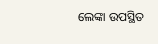ଲେଙ୍କା ଉପସ୍ଥିତ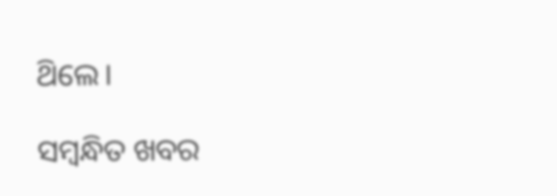ଥ‌ିଲେ।

ସମ୍ବନ୍ଧିତ ଖବର